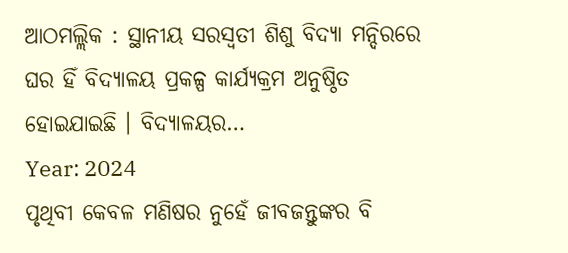ଆଠମଲ୍ଲିକ : ସ୍ଥାନୀୟ ସରସ୍ୱତୀ ଶିଶୁ ବିଦ୍ୟା ମନ୍ଦିରରେ ଘର ହିଁ ବିଦ୍ୟାଳୟ ପ୍ରକଳ୍ପ କାର୍ଯ୍ୟକ୍ରମ ଅନୁଷ୍ଠିତ ହୋଇଯାଇଛି । ବିଦ୍ୟାଳୟର…
Year: 2024
ପୃଥିବୀ କେବଳ ମଣିଷର ନୁହେଁ ଜୀବଜନ୍ତୁଙ୍କର ବି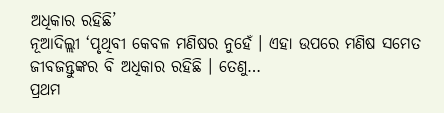ଅଧିକାର ରହିଛି’
ନୂଆଦିଲ୍ଲୀ ‘ପୃଥିବୀ କେବଳ ମଣିଷର ନୁହେଁ । ଏହା ଉପରେ ମଣିଷ ସମେତ ଜୀବଜନ୍ତୁଙ୍କର ବି ଅଧିକାର ରହିଛି । ତେଣୁ…
ପ୍ରଥମ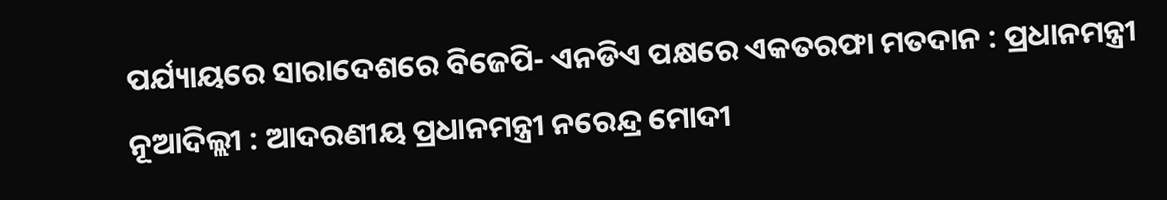ପର୍ଯ୍ୟାୟରେ ସାରାଦେଶରେ ବିଜେପି- ଏନଡିଏ ପକ୍ଷରେ ଏକତରଫା ମତଦାନ : ପ୍ରଧାନମନ୍ତ୍ରୀ
ନୂଆଦିଲ୍ଲୀ : ଆଦରଣୀୟ ପ୍ରଧାନମନ୍ତ୍ରୀ ନରେନ୍ଦ୍ର ମୋଦୀ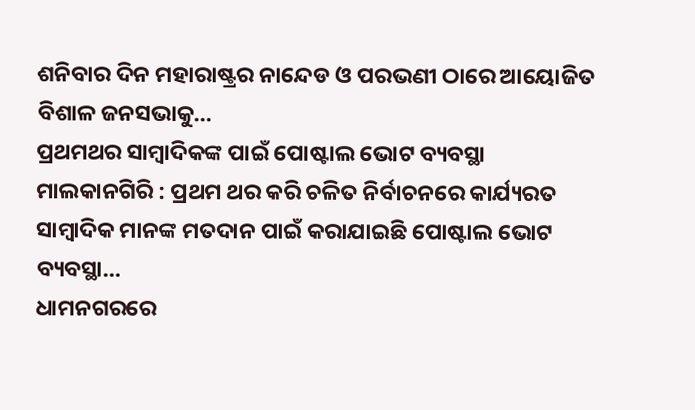ଶନିବାର ଦିନ ମହାରାଷ୍ଟ୍ରର ନାନ୍ଦେଡ ଓ ପରଭଣୀ ଠାରେ ଆୟୋଜିତ ବିଶାଳ ଜନସଭାକୁ…
ପ୍ରଥମଥର ସାମ୍ବାଦିକଙ୍କ ପାଇଁ ପୋଷ୍ଟାଲ ଭୋଟ ବ୍ୟବସ୍ଥା
ମାଲକାନଗିରି : ପ୍ରଥମ ଥର କରି ଚଳିତ ନିର୍ବାଚନରେ କାର୍ଯ୍ୟରତ ସାମ୍ବାଦିକ ମାନଙ୍କ ମତଦାନ ପାଇଁ କରାଯାଇଛି ପୋଷ୍ଟାଲ ଭୋଟ ବ୍ୟବସ୍ଥା…
ଧାମନଗରରେ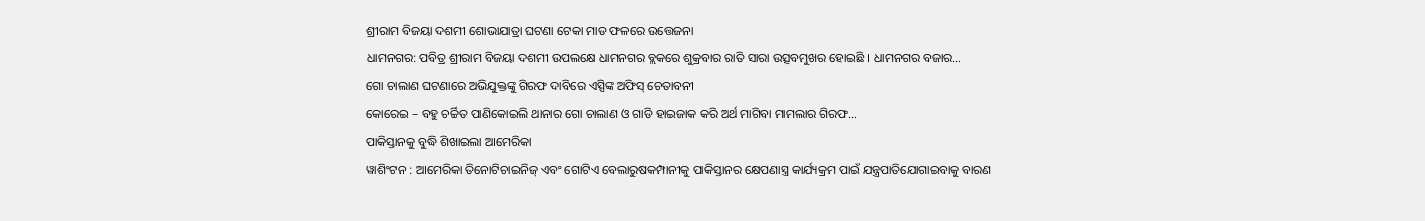ଶ୍ରୀରାମ ବିଜୟା ଦଶମୀ ଶୋଭାଯାତ୍ରା ଘଟଣା ଟେକା ମାଡ ଫଳରେ ଉତ୍ତେଜନା
ଧାମନଗର: ପବିତ୍ର ଶ୍ରୀରାମ ବିଜୟା ଦଶମୀ ଉପଲକ୍ଷେ ଧାମନଗର ବ୍ଲକରେ ଶୁକ୍ରବାର ରାତି ସାରା ଉତ୍ସବମୁଖର ହୋଇଛି । ଧାମନଗର ବଜାର…
ଗୋ ଚାଲାଣ ଘଟଣାରେ ଅଭିଯୁକ୍ତଙ୍କୁ ଗିରଫ ଦାବିରେ ଏସ୍ପିଙ୍କ ଅଫିସ୍ ଚେତାବନୀ
କୋରେଇ – ବହୁ ଚର୍ଚ୍ଚିତ ପାଣିକୋଇଲି ଥାନାର ଗୋ ଚାଲାଣ ଓ ଗାଡି ହାଇଜାକ କରି ଅର୍ଥ ମାଗିବା ମାମଲାର ଗିରଫ…
ପାକିସ୍ତାନକୁ ବୁଦ୍ଧି ଶିଖାଇଲା ଆମେରିକା
ୱାଶିଂଟନ : ଆମେରିକା ତିନୋଟିଚାଇନିଜ୍ ଏବଂ ଗୋଟିଏ ବେଲାରୁଷକମ୍ପାନୀକୁ ପାକିସ୍ତାନର କ୍ଷେପଣାସ୍ତ୍ର କାର୍ଯ୍ୟକ୍ରମ ପାଇଁ ଯନ୍ତ୍ରପାତିଯୋଗାଇବାକୁ ବାରଣ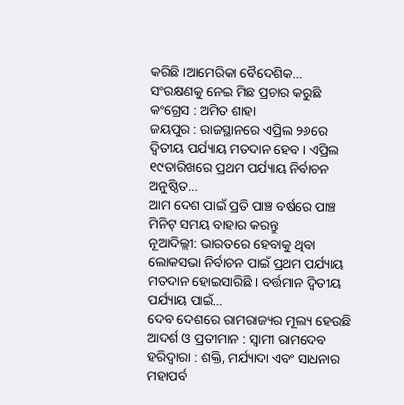କରିଛି ।ଆମେରିକା ବୈଦେଶିକ…
ସଂରକ୍ଷଣକୁ ନେଇ ମିଛ ପ୍ରଚାର କରୁଛି କଂଗ୍ରେସ : ଅମିତ ଶାହା
ଜୟପୁର : ରାଜସ୍ଥାନରେ ଏପ୍ରିଲ ୨୬ରେ ଦ୍ୱିତୀୟ ପର୍ଯ୍ୟାୟ ମତଦାନ ହେବ । ଏପ୍ରିଲ ୧୯ତାରିଖରେ ପ୍ରଥମ ପର୍ଯ୍ୟାୟ ନିର୍ବାଚନ ଅନୁଷ୍ଠିତ…
ଆମ ଦେଶ ପାଇଁ ପ୍ରତି ପାଞ୍ଚ ବର୍ଷରେ ପାଞ୍ଚ ମିନିଟ୍ ସମୟ ବାହାର କରନ୍ତୁ
ନୂଆଦିଲ୍ଲୀ: ଭାରତରେ ହେବାକୁ ଥିବା ଲୋକସଭା ନିର୍ବାଚନ ପାଇଁ ପ୍ରଥମ ପର୍ଯ୍ୟାୟ ମତଦାନ ହୋଇସାରିଛି । ବର୍ତ୍ତମାନ ଦ୍ୱିତୀୟ ପର୍ଯ୍ୟାୟ ପାଇଁ…
ଦେବ ଦେଶରେ ରାମରାଜ୍ୟର ମୂଲ୍ୟ ହେଉଛି ଆଦର୍ଶ ଓ ପ୍ରତୀମାନ : ସ୍ୱାମୀ ରାମଦେବ
ହରିଦ୍ୱାରା : ଶକ୍ତି, ମର୍ଯ୍ୟାଦା ଏବଂ ସାଧନାର ମହାପର୍ବ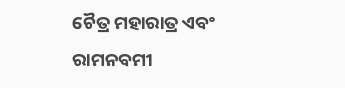ଚୈତ୍ର ମହାରାତ୍ର ଏବଂ ରାମନବମୀ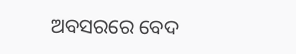ଅବସରରେ ବେଦ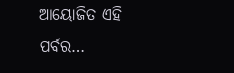ଆୟୋଜିତ ଏହି ପର୍ବର…